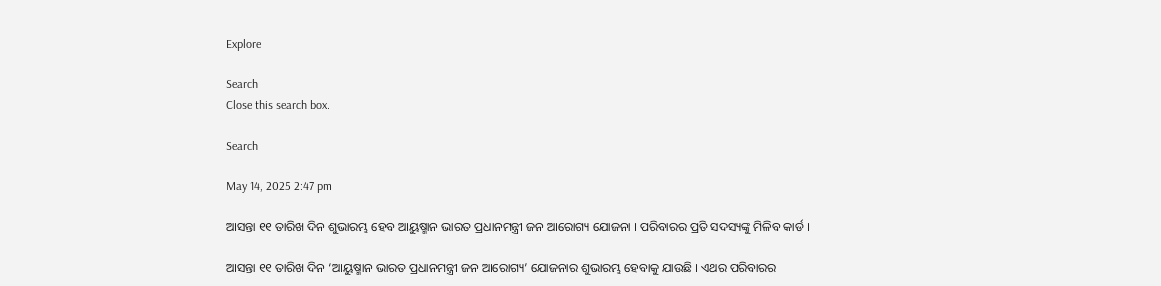Explore

Search
Close this search box.

Search

May 14, 2025 2:47 pm

ଆସନ୍ତା ୧୧ ତାରିଖ ଦିନ ଶୁଭାରମ୍ଭ ହେବ ଆୟୁଷ୍ମାନ ଭାରତ ପ୍ରଧାନମନ୍ତ୍ରୀ ଜନ ଆରୋଗ୍ୟ ଯୋଜନା । ପରିବାରର ପ୍ରତି ସଦସ୍ୟଙ୍କୁ ମିଳିବ କାର୍ଡ ।

ଆସନ୍ତା ୧୧ ତାରିଖ ଦିନ ‘ଆୟୁଷ୍ମାନ ଭାରତ ପ୍ରଧାନମନ୍ତ୍ରୀ ଜନ ଆରୋଗ୍ୟ’ ଯୋଜନାର ଶୁଭାରମ୍ଭ ହେବାକୁ ଯାଉଛି । ଏଥର ପରିବାରର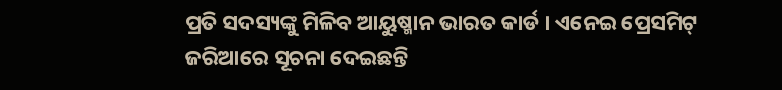ପ୍ରତି ସଦସ୍ୟଙ୍କୁ ମିଳିବ ଆୟୁଷ୍ମାନ ଭାରତ କାର୍ଡ । ଏନେଇ ପ୍ରେସମିଟ୍ ଜରିଆରେ ସୂଚନା ଦେଇଛନ୍ତି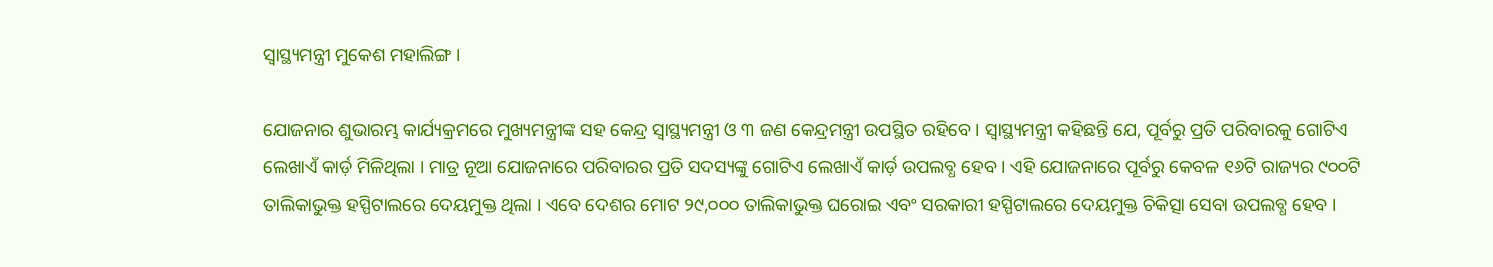ସ୍ୱାସ୍ଥ୍ୟମନ୍ତ୍ରୀ ମୁକେଶ ମହାଲିଙ୍ଗ ।

ଯୋଜନାର ଶୁଭାରମ୍ଭ କାର୍ଯ୍ୟକ୍ରମରେ ମୁଖ୍ୟମନ୍ତ୍ରୀଙ୍କ ସହ କେନ୍ଦ୍ର ସ୍ୱାସ୍ଥ୍ୟମନ୍ତ୍ରୀ ଓ ୩ ଜଣ କେନ୍ଦ୍ରମନ୍ତ୍ରୀ ଉପସ୍ଥିତ ରହିବେ । ସ୍ୱାସ୍ଥ୍ୟମନ୍ତ୍ରୀ କହିଛନ୍ତି ଯେ, ପୂର୍ବରୁ ପ୍ରତି ପରିବାରକୁ ଗୋଟିଏ ଲେଖାଏଁ କାର୍ଡ଼ ମିଳିଥିଲା । ମାତ୍ର ନୂଆ ଯୋଜନାରେ ପରିବାରର ପ୍ରତି ସଦସ୍ୟଙ୍କୁ ଗୋଟିଏ ଲେଖାଏଁ କାର୍ଡ଼ ଉପଲବ୍ଧ ହେବ । ଏହି ଯୋଜନାରେ ପୂର୍ବରୁ କେବଳ ୧୬ଟି ରାଜ୍ୟର ୯୦୦ଟି ତାଲିକାଭୁକ୍ତ ହସ୍ପିଟାଲରେ ଦେୟମୁକ୍ତ ଥିଲା । ଏବେ ଦେଶର ମୋଟ ୨୯,୦୦୦ ତାଲିକାଭୁକ୍ତ ଘରୋଇ ଏବଂ ସରକାରୀ ହସ୍ପିଟାଲରେ ଦେୟମୁକ୍ତ ଚିକିତ୍ସା ସେବା ଉପଲବ୍ଧ ହେବ ।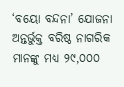‘ବୟୋ ବନ୍ଦନା’ ଯୋଜନା ଅନ୍ତର୍ଭୁକ୍ତ ବରିଷ୍ଠ ନାଗରିକ ମାନଙ୍କୁ ମଧ୍ୟ ୨୯,୦୦୦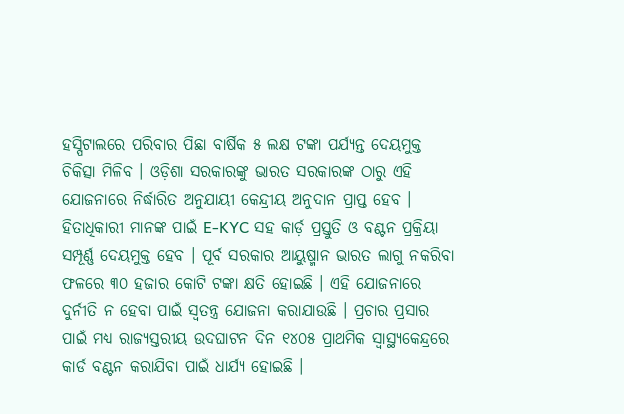ହସ୍ପିଟାଲରେ ପରିବାର ପିଛା ବାର୍ଷିକ ୫ ଲକ୍ଷ ଟଙ୍କା ପର୍ଯ୍ୟନ୍ତ ଦେୟମୁକ୍ତ ଚିକିତ୍ସା ମିଳିବ । ଓଡ଼ିଶା ସରକାରଙ୍କୁ ଭାରତ ସରକାରଙ୍କ ଠାରୁ ଏହି ଯୋଜନାରେ ନିର୍ଦ୍ଧାରିତ ଅନୁଯାୟୀ କେନ୍ଦ୍ରୀୟ ଅନୁଦାନ ପ୍ରାପ୍ତ ହେବ ।
ହିତାଧିକାରୀ ମାନଙ୍କ ପାଇଁ E-KYC ସହ କାର୍ଡ଼ ପ୍ରସ୍ତୁତି ଓ ବଣ୍ଟନ ପ୍ରକ୍ରିୟା ସମ୍ପୂର୍ଣ୍ଣ ଦେୟମୁକ୍ତ ହେବ । ପୂର୍ବ ସରକାର ଆୟୁଷ୍ମାନ ଭାରତ ଲାଗୁ ନକରିବା ଫଳରେ ୩୦ ହଜାର କୋଟି ଟଙ୍କା କ୍ଷତି ହୋଇଛି । ଏହି ଯୋଜନାରେ ଦୁର୍ନୀତି ନ ହେବା ପାଇଁ ସ୍ୱତନ୍ତ୍ର ଯୋଜନା କରାଯାଉଛି । ପ୍ରଚାର ପ୍ରସାର ପାଇଁ ମଧ୍ୟ ରାଜ୍ୟସ୍ତରୀୟ ଉଦଘାଟନ ଦିନ ୧୪୦୫ ପ୍ରାଥମିକ ସ୍ୱାସ୍ଥ୍ୟକେନ୍ଦ୍ରରେ କାର୍ଡ ବଣ୍ଟନ କରାଯିବା ପାଇଁ ଧାର୍ଯ୍ୟ ହୋଇଛି ।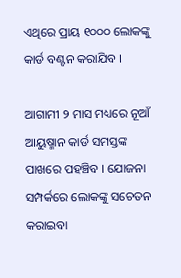ଏଥିରେ ପ୍ରାୟ ୧୦୦୦ ଲୋକଙ୍କୁ କାର୍ଡ ବଣ୍ଟନ କରାଯିବ ।

ଆଗାମୀ ୨ ମାସ ମଧ୍ୟରେ ନୂଆଁ ଆୟୁଷ୍ମାନ କାର୍ଡ ସମସ୍ତଙ୍କ ପାଖରେ ପହଞ୍ଚିବ । ଯୋଜନା ସମ୍ପର୍କରେ ଲୋକଙ୍କୁ ସଚେତନ କରାଇବା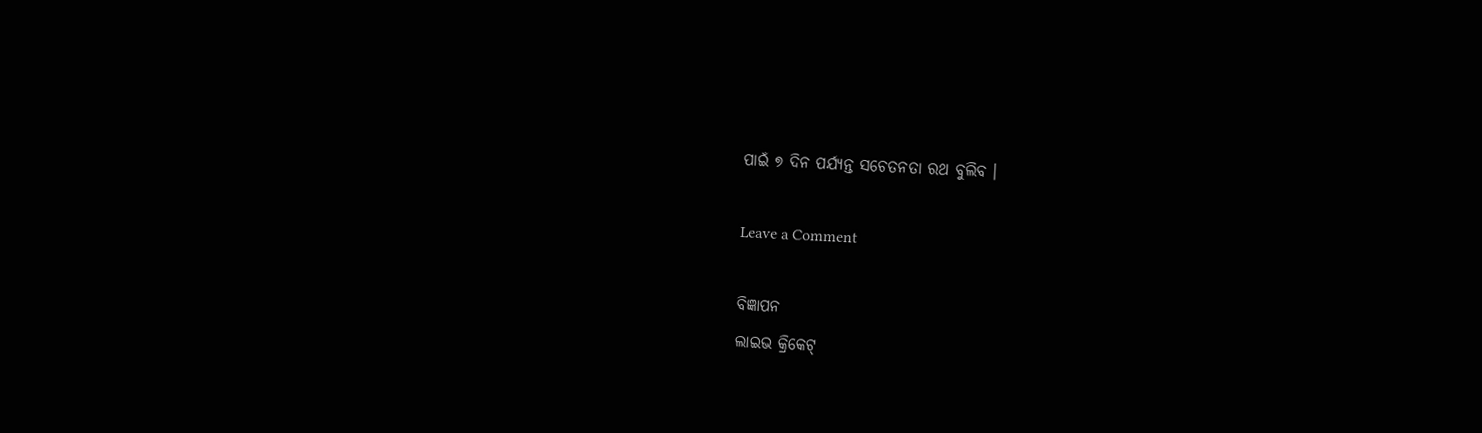ପାଇଁ ୭ ଦିନ ପର୍ଯ୍ୟନ୍ତ ସଚେତନତା ରଥ ବୁଲିବ ।

Leave a Comment

ବିଜ୍ଞାପନ
ଲାଇଭ କ୍ରିକେଟ୍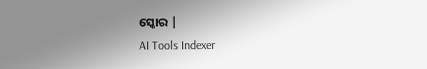ସ୍କୋର |
AI Tools Indexer